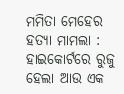ମମିତା ମେହେର ହତ୍ୟା ମାମଲା : ହାଇକୋର୍ଟରେ ରୁଜୁ ହେଲା ଆଉ ଏକ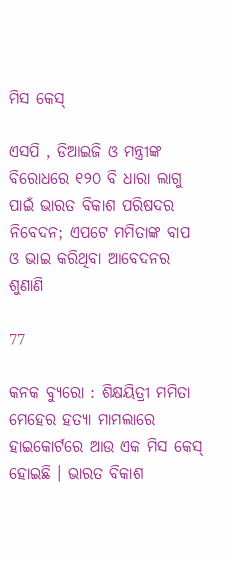ମିସ କେସ୍

ଏସପି , ଡିଆଇଜି ଓ ମନ୍ତ୍ରୀଙ୍କ ବିରୋଧରେ ୧୨୦ ବି ଧାରା ଲାଗୁ ପାଇଁ ଭାରତ ବିକାଶ ପରିଷଦର ନିବେଦନ; ଏପଟେ ମମିତାଙ୍କ ବାପ ଓ ଭାଇ କରିଥିବା ଆବେଦନର ଶୁଣାଣି

77

କନକ ବ୍ୟୁରୋ : ଶିକ୍ଷୟିତ୍ରୀ ମମିତା ମେହେର ହତ୍ୟା ମାମଲାରେ ହାଇକୋର୍ଟରେ ଆଉ ଏକ ମିସ କେସ୍ ହୋଇଛି । ଭାରତ ବିକାଶ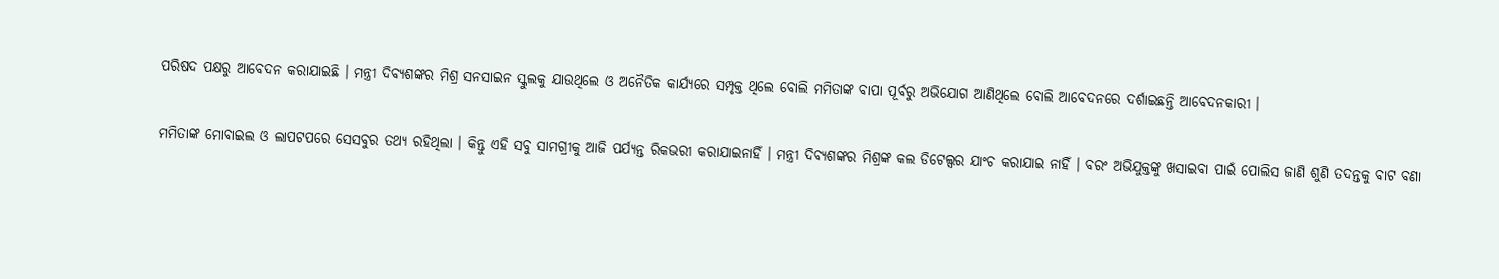ପରିଷଦ ପକ୍ଷରୁ ଆବେଦନ କରାଯାଇଛି । ମନ୍ତ୍ରୀ ଦିବ୍ୟଶଙ୍କର ମିଶ୍ର ସନସାଇନ ସ୍କୁଲକୁ ଯାଉଥିଲେ ଓ ଅନୈତିକ କାର୍ଯ୍ୟରେ ସମ୍ପୃକ୍ତ ଥିଲେ ବୋଲି ମମିତାଙ୍କ ବାପା ପୂର୍ବରୁ ଅଭିଯୋଗ ଆଣିଥିଲେ ବୋଲି ଆବେଦନରେ ଦର୍ଶାଇଛନ୍ତି ଆବେଦନକାରୀ ।

ମମିତାଙ୍କ ମୋବାଇଲ ଓ ଲାପଟପରେ ସେସବୁର ତଥ୍ୟ ରହିଥିଲା । କିନ୍ତୁ ଏହି ସବୁ ସାମଗ୍ରୀକୁ ଆଜି ପର୍ଯ୍ୟନ୍ତ ରିକଭରୀ କରାଯାଇନାହିଁ । ମନ୍ତ୍ରୀ ଦିବ୍ୟଶଙ୍କର ମିଶ୍ରଙ୍କ କଲ ଡିଟେଲ୍ସର ଯାଂଚ କରାଯାଇ ନାହିଁ । ବରଂ ଅଭିଯୁକ୍ତଙ୍କୁ ଖସାଇବା ପାଇଁ ପୋଲିସ ଜାଣି ଶୁଣି ତଦନ୍ତକୁ ବାଟ ବଣା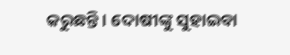କରୁଛନ୍ତି । ଦୋଷୀଙ୍କୁ ସୁହାଇବା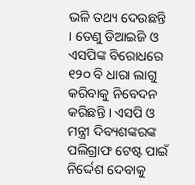ଭଳି ତଥ୍ୟ ଦେଉଛନ୍ତି । ତେଣୁ ଡିଆଇଜି ଓ ଏସପିଙ୍କ ବିରୋଧରେ ୧୨୦ ବି ଧାରା ଲାଗୁ କରିବାକୁ ନିବେଦନ କରିଛନ୍ତି । ଏସପି ଓ ମନ୍ତ୍ରୀ ଦିବ୍ୟଶଙ୍କରଙ୍କ ପଲିଗ୍ରାଫ ଟେଷ୍ଟ ପାଇଁ ନିର୍ଦ୍ଦେଶ ଦେବାକୁ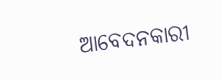ଆବେଦନକାରୀ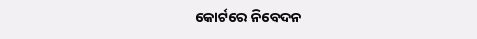କୋର୍ଟରେ ନିବେଦନ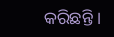କରିଛନ୍ତି ।